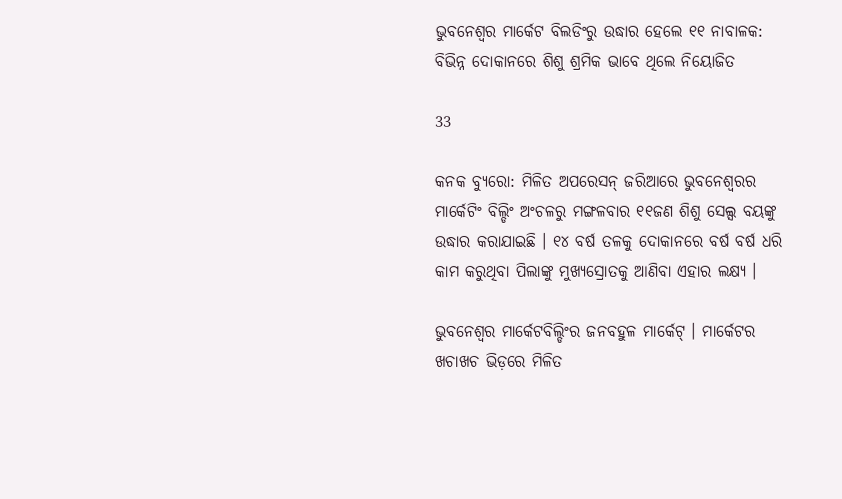ଭୁବନେଶ୍ୱର ମାର୍କେଟ ବିଲଡିଂରୁ ଉଦ୍ଧାର ହେଲେ ୧୧ ନାବାଳକ: ବିଭିନ୍ନ ଦୋକାନରେ ଶିଶୁ ଶ୍ରମିକ ଭାବେ ଥିଲେ ନିୟୋଜିତ

33

କନକ ବ୍ୟୁରୋ: ମିଳିତ ଅପରେସନ୍ ଜରିଆରେ ଭୁବନେଶ୍ୱରର ମାର୍କେଟିଂ ବିଲ୍ଡିଂ ଅଂଚଳରୁ ମଙ୍ଗଳବାର ୧୧ଜଣ ଶିଶୁ ସେଲ୍ସ ବୟଙ୍କୁ ଉଦ୍ଧାର କରାଯାଇଛି । ୧୪ ବର୍ଷ ତଳକୁ ଦୋକାନରେ ବର୍ଷ ବର୍ଷ ଧରି କାମ କରୁଥିବା ପିଲାଙ୍କୁ ମୁଖ୍ୟସ୍ରୋତକୁ ଆଣିବା ଏହାର ଲକ୍ଷ୍ୟ ।

ଭୁବନେଶ୍ୱର ମାର୍କେଟବିଲ୍ଡିଂର ଜନବହୁଳ ମାର୍କେଟ୍ । ମାର୍କେଟର ଖଚାଖଚ ଭିଡ଼ରେ ମିଳିତ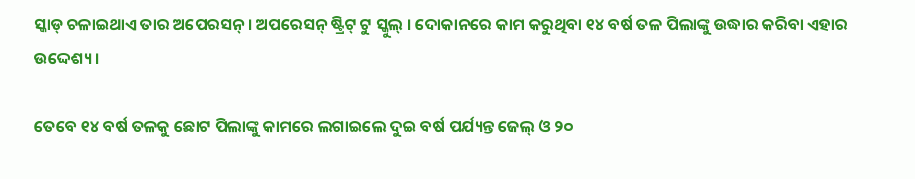ସ୍କାଡ୍ ଚଳାଇଥାଏ ତାର ଅପେରସନ୍ । ଅପରେସନ୍ ଷ୍ଟ୍ରିଟ୍ ଟୁ ସ୍କୁଲ୍ । ଦୋକାନରେ କାମ କରୁଥିବା ୧୪ ବର୍ଷ ତଳ ପିଲାଙ୍କୁ ଉଦ୍ଧାର କରିବା ଏହାର ଉଦ୍ଦେଶ୍ୟ ।

ତେବେ ୧୪ ବର୍ଷ ତଳକୁ ଛୋଟ ପିଲାଙ୍କୁ କାମରେ ଲଗାଇଲେ ଦୁଇ ବର୍ଷ ପର୍ଯ୍ୟନ୍ତ ଜେଲ୍ ଓ ୨୦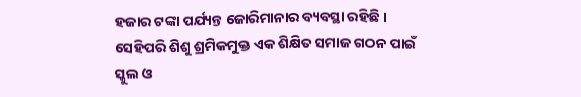ହଜାର ଟଙ୍କା ପର୍ଯ୍ୟନ୍ତ ଜୋରିମାନାର ବ୍ୟବସ୍ଥା ରହିଛି । ସେହିପରି ଶିଶୁ ଶ୍ରମିକମୁକ୍ତ ଏକ ଶିକ୍ଷିତ ସମାଜ ଗଠନ ପାଇଁ ସ୍କୁଲ ଓ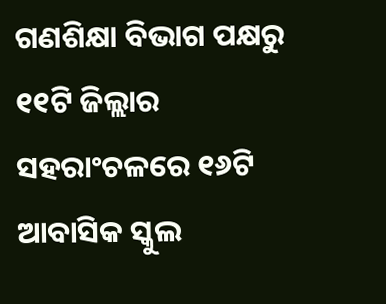ଗଣଶିକ୍ଷା ବିଭାଗ ପକ୍ଷରୁ ୧୧ଟି ଜିଲ୍ଲାର ସହରାଂଚଳରେ ୧୬ଟି ଆବାସିକ ସ୍କୁଲ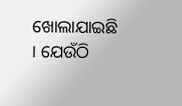ଖୋଲାଯାଇଛି । ଯେଉଁଠି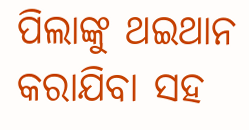ପିଲାଙ୍କୁ ଥଇଥାନ କରାଯିବା ସହ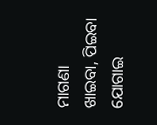ମାଗଣା ଖାଇବା, ପିଇବା ଯୋଗାଇ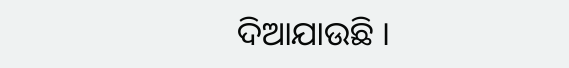ଦିଆଯାଉଛି ।